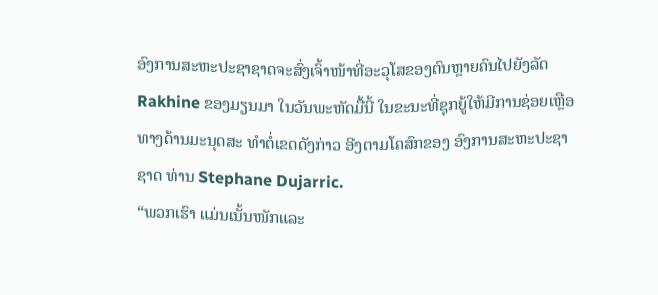ອົງການສະຫະປະຊາຊາດຈະສົ່ງເຈົ້າໜ້າທີ່ອະວຸໂສຂອງຕົນຫຼາຍຄົນໄປຍັງລັດ
Rakhine ຂອງມຽນມາ ໃນວັນພະຫັດມື້ນີ້ ໃນຂະນະທີ່ຊຸກຍູ້ໃຫ້ມີການຊ່ອຍເຫຼືອ
ທາງດ້ານມະນຸດສະ ທຳຕໍ່ເຂດດັງກ່າວ ອີງຕາມໂຄສົກຂອງ ອົງການສະຫະປະຊາ
ຊາດ ທ່ານ Stephane Dujarric.
“ພວກເຮົາ ແມ່ນເນັ້ນໜັກແລະ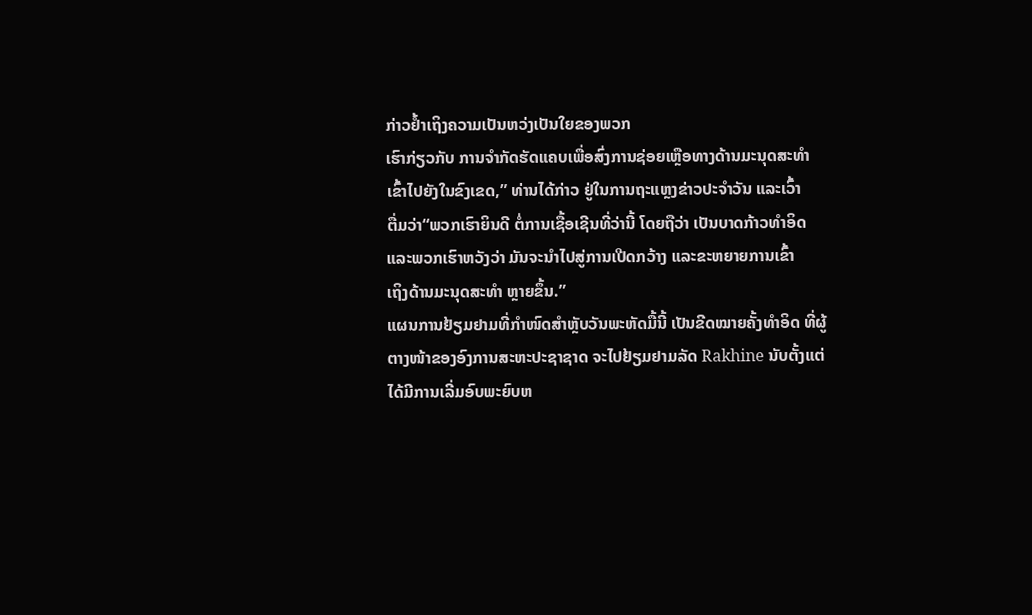ກ່າວຢ້ຳເຖິງຄວາມເປັນຫວ່ງເປັນໃຍຂອງພວກ
ເຮົາກ່ຽວກັບ ການຈຳກັດຮັດແຄບເພື່ອສົ່ງການຊ່ອຍເຫຼືອທາງດ້ານມະນຸດສະທຳ
ເຂົ້າໄປຍັງໃນຂົງເຂດ,” ທ່ານໄດ້ກ່າວ ຢູ່ໃນການຖະແຫຼງຂ່າວປະຈຳວັນ ແລະເວົ້າ
ຕື່ມວ່າ“ພວກເຮົາຍິນດີ ຕໍ່ການເຊື້ອເຊີນທີ່ວ່ານີ້ ໂດຍຖືວ່າ ເປັນບາດກ້າວທຳອິດ
ແລະພວກເຮົາຫວັງວ່າ ມັນຈະນຳໄປສູ່ການເປີດກວ້າງ ແລະຂະຫຍາຍການເຂົ້າ
ເຖິງດ້ານມະນຸດສະທຳ ຫຼາຍຂຶ້ນ.”
ແຜນການຢ້ຽມຢາມທີ່ກຳໜົດສຳຫຼັບວັນພະຫັດມື້ນີ້ ເປັນຂີດໝາຍຄັ້ງທຳອິດ ທີ່ຜູ້
ຕາງໜ້າຂອງອົງການສະຫະປະຊາຊາດ ຈະໄປຢ້ຽມຢາມລັດ Rakhine ນັບຕັ້ງແຕ່
ໄດ້ມີການເລີ່ມອົບພະຍົບຫ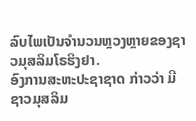ລົບໄພເປັນຈຳນວນຫຼວງຫຼາຍຂອງຊາວມຸສລິມໂຣຮິງຢາ.
ອົງການສະຫະປະຊາຊາດ ກ່າວວ່າ ມີຊາວມຸສລິມ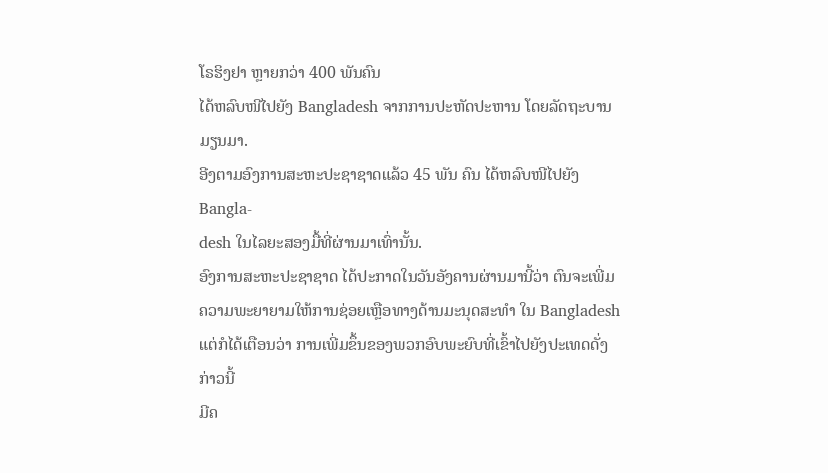ໂຣຮິງຢາ ຫຼາຍກວ່າ 400 ພັນຄົນ
ໄດ້ຫລົບໜີໄປຍັງ Bangladesh ຈາກການປະຫັດປະຫານ ໂດຍລັດຖະບານມຽນມາ.
ອີງຕາມອົງການສະຫະປະຊາຊາດແລ້ວ 45 ພັນ ຄົນ ໄດ້ຫລົບໜີໄປຍັງ Bangla-
desh ໃນໄລຍະສອງມື້ທີ່ຜ່ານມາເທົ່ານັ້ນ.
ອົງການສະຫະປະຊາຊາດ ໄດ້ປະກາດໃນວັນອັງຄານຜ່ານມານີ້ວ່າ ຕົນຈະເພີ່ມ
ຄວາມພະຍາຍາມໃຫ້ການຊ່ອຍເຫຼືອທາງດ້ານມະນຸດສະທຳ ໃນ Bangladesh
ແຕ່ກໍໄດ້ເຕືອນວ່າ ການເພີ່ມຂຶ້ນຂອງພວກອົບພະຍົບທີ່ເຂົ້າໄປຍັງປະເທດດັ່ງກ່າວນີ້
ມີຄ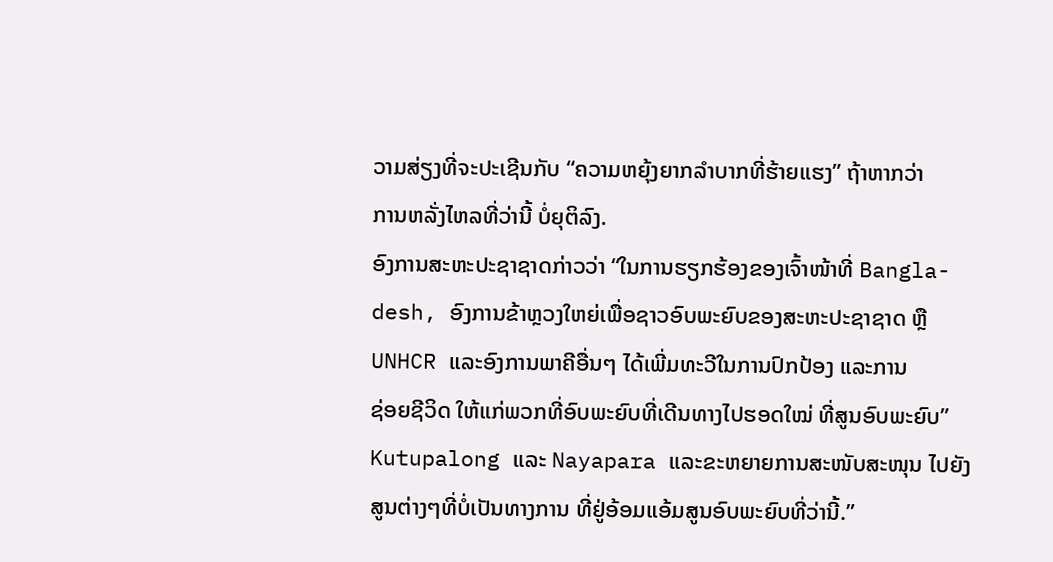ວາມສ່ຽງທີ່ຈະປະເຊີນກັບ “ຄວາມຫຍຸ້ງຍາກລຳບາກທີ່ຮ້າຍແຮງ” ຖ້າຫາກວ່າ
ການຫລັ່ງໄຫລທີ່ວ່ານີ້ ບໍ່ຍຸຕິລົງ.
ອົງການສະຫະປະຊາຊາດກ່າວວ່າ “ໃນການຮຽກຮ້ອງຂອງເຈົ້າໜ້າທີ່ Bangla-
desh, ອົງການຂ້າຫຼວງໃຫຍ່ເພື່ອຊາວອົບພະຍົບຂອງສະຫະປະຊາຊາດ ຫຼື
UNHCR ແລະອົງການພາຄີອື່ນໆ ໄດ້ເພີ່ມທະວີໃນການປົກປ້ອງ ແລະການ
ຊ່ອຍຊີວິດ ໃຫ້ແກ່ພວກທີ່ອົບພະຍົບທີ່ເດີນທາງໄປຮອດໃໝ່ ທີ່ສູນອົບພະຍົບ” Kutupalong ແລະ Nayapara ແລະຂະຫຍາຍການສະໜັບສະໜຸນ ໄປຍັງ
ສູນຕ່າງໆທີ່ບໍ່ເປັນທາງການ ທີ່ຢູ່ອ້ອມແອ້ມສູນອົບພະຍົບທີ່ວ່ານີ້.”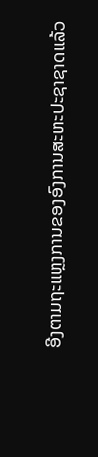ອີງຕາມຖະແຫຼງການຂອງອົງການສະຫະປະຊາຊາດແລ້ວ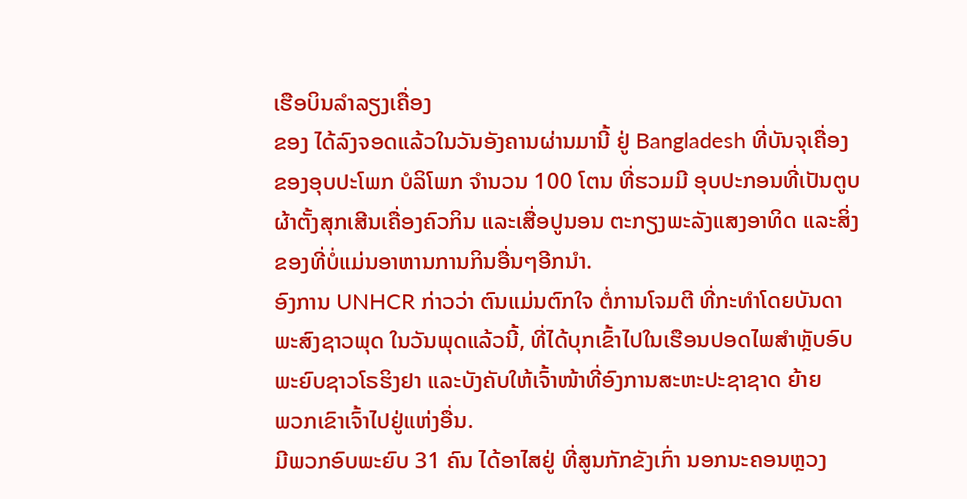ເຮືອບິນລຳລຽງເຄື່ອງ
ຂອງ ໄດ້ລົງຈອດແລ້ວໃນວັນອັງຄານຜ່ານມານີ້ ຢູ່ Bangladesh ທີ່ບັນຈຸເຄື່ອງ
ຂອງອຸບປະໂພກ ບໍລິໂພກ ຈຳນວນ 100 ໂຕນ ທີ່ຮວມມີ ອຸບປະກອນທີ່ເປັນຕູບ
ຜ້າຕັ້ງສຸກເສີນເຄື່ອງຄົວກິນ ແລະເສື່ອປູນອນ ຕະກຽງພະລັງແສງອາທິດ ແລະສິ່ງ
ຂອງທີ່ບໍ່ແມ່ນອາຫານການກິນອື່ນໆອີກນຳ.
ອົງການ UNHCR ກ່າວວ່າ ຕົນແມ່ນຕົກໃຈ ຕໍ່ການໂຈມຕີ ທີ່ກະທຳໂດຍບັນດາ
ພະສົງຊາວພຸດ ໃນວັນພຸດແລ້ວນີ້, ທີ່ໄດ້ບຸກເຂົ້າໄປໃນເຮືອນປອດໄພສຳຫຼັບອົບ
ພະຍົບຊາວໂຣຮິງຢາ ແລະບັງຄັບໃຫ້ເຈົ້າໜ້າທີ່ອົງການສະຫະປະຊາຊາດ ຍ້າຍ
ພວກເຂົາເຈົ້າໄປຢູ່ແຫ່ງອື່ນ.
ມີພວກອົບພະຍົບ 31 ຄົນ ໄດ້ອາໄສຢູ່ ທີ່ສູນກັກຂັງເກົ່າ ນອກນະຄອນຫຼວງ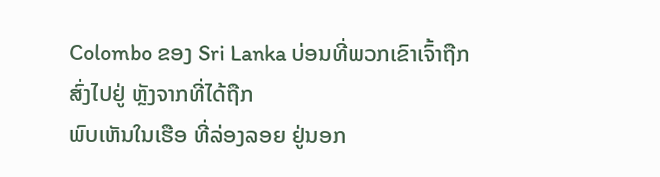Colombo ຂອງ Sri Lanka ບ່ອນທີ່ພວກເຂົາເຈົ້າຖືກສົ່ງໄປຢູ່ ຫຼັງຈາກທີ່ໄດ້ຖືກ
ພົບເຫັນໃນເຮືອ ທີ່ລ່ອງລອຍ ຢູ່ນອກ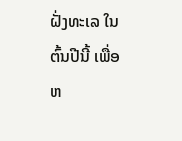ຝັ່ງທະເລ ໃນຕົ້ນປີນີ້ ເພື່ອຫ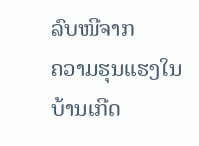ລົບໜີຈາກ
ຄວາມຮຸນແຮງໃນບ້ານເກີດ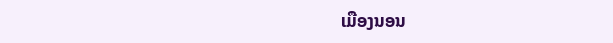ເມືອງນອນ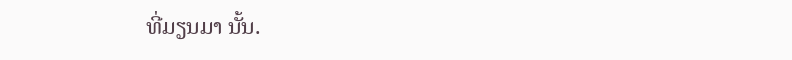ທີ່ມຽນມາ ນັ້ນ.